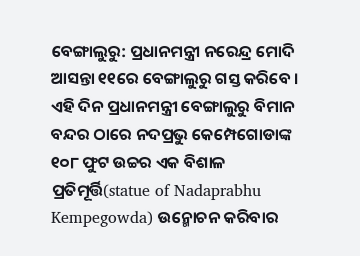ବେଙ୍ଗାଲୁରୁ: ପ୍ରଧାନମନ୍ତ୍ରୀ ନରେନ୍ଦ୍ର ମୋଦି ଆସନ୍ତା ୧୧ରେ ବେଙ୍ଗାଲୁରୁ ଗସ୍ତ କରିବେ । ଏହି ଦିନ ପ୍ରଧାନମନ୍ତ୍ରୀ ବେଙ୍ଗାଲୁରୁ ବିମାନ ବନ୍ଦର ଠାରେ ନଦପ୍ରଭୁ କେମ୍ପେଗୋଡାଙ୍କ ୧୦୮ ଫୁଟ ଉଚ୍ଚର ଏକ ବିଶାଳ ପ୍ରତିମୂର୍ତ୍ତି(statue of Nadaprabhu Kempegowda) ଉନ୍ମୋଚନ କରିବାର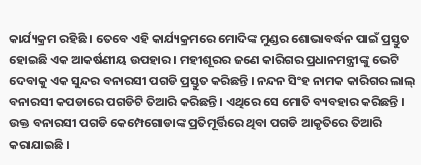କାର୍ଯ୍ୟକ୍ରମ ରହିଛି । ତେବେ ଏହି କାର୍ଯ୍ୟକ୍ରମରେ ମୋଦିଙ୍କ ମୁଣ୍ଡର ଶୋଭାବର୍ଦ୍ଧନ ପାଇଁ ପ୍ରସ୍ତୁତ ହୋଇଛି ଏକ ଆକର୍ଷଣୀୟ ଉପହାର । ମହୀଶୂରର ଜଣେ କାରିଗର ପ୍ରଧାନମନ୍ତ୍ରୀଙ୍କୁ ଭେଟି ଦେବାକୁ ଏକ ସୁନ୍ଦର ବନାରସୀ ପଗଡି ପ୍ରସ୍ତୁତ କରିଛନ୍ତି । ନନ୍ଦନ ସିଂହ ନାମକ କାରିଗର ଲାଲ୍ ବନାରସୀ କପଡାରେ ପଗଡିଟି ତିଆରି କରିଛନ୍ତି । ଏଥିରେ ସେ ମୋତି ବ୍ୟବହାର କରିଛନ୍ତି । ଉକ୍ତ ବନାରସୀ ପଗଡି କେମ୍ପେଗୋଡାଙ୍କ ପ୍ରତିମୂର୍ତ୍ତିରେ ଥିବା ପଗଡି ଆକୃତିରେ ତିଆରି କରାଯାଇଛି ।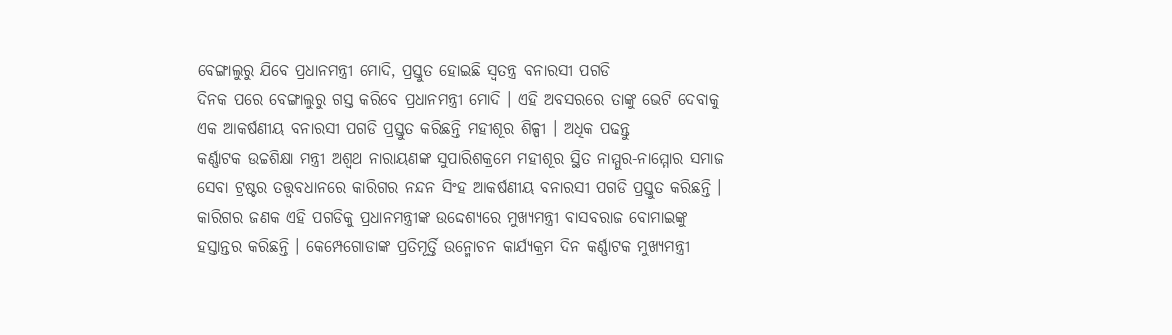ବେଙ୍ଗାଲୁରୁ ଯିବେ ପ୍ରଧାନମନ୍ତ୍ରୀ ମୋଦି, ପ୍ରସ୍ତୁତ ହୋଇଛି ସ୍ବତନ୍ତ୍ର ବନାରସୀ ପଗଡି
ଦିନକ ପରେ ବେଙ୍ଗାଲୁରୁ ଗସ୍ତ କରିବେ ପ୍ରଧାନମନ୍ତ୍ରୀ ମୋଦି । ଏହି ଅବସରରେ ତାଙ୍କୁ ଭେଟି ଦେବାକୁ ଏକ ଆକର୍ଷଣୀୟ ବନାରସୀ ପଗଡି ପ୍ରସ୍ତୁତ କରିଛନ୍ତି ମହୀଶୂର ଶିଳ୍ପୀ । ଅଧିକ ପଢନ୍ତୁ
କର୍ଣ୍ଣାଟକ ଉଚ୍ଚଶିକ୍ଷା ମନ୍ତ୍ରୀ ଅଶ୍ବଥ ନାରାୟଣଙ୍କ ସୁପାରିଶକ୍ରମେ ମହୀଶୂର ସ୍ଥିତ ନାମ୍ମୁର-ନାମ୍ମୋର ସମାଜ ସେବା ଟ୍ରଷ୍ଟର ତତ୍ତ୍ବବଧାନରେ କାରିଗର ନନ୍ଦନ ସିଂହ ଆକର୍ଷଣୀୟ ବନାରସୀ ପଗଡି ପ୍ରସ୍ତୁତ କରିଛନ୍ତି । କାରିଗର ଜଣକ ଏହି ପଗଡିକୁ ପ୍ରଧାନମନ୍ତ୍ରୀଙ୍କ ଉଦ୍ଦେଶ୍ୟରେ ମୁଖ୍ୟମନ୍ତ୍ରୀ ବାସବରାଜ ବୋମାଇଙ୍କୁ ହସ୍ତାନ୍ତର କରିଛନ୍ତି । କେମ୍ପେଗୋଡାଙ୍କ ପ୍ରତିମୂର୍ତ୍ତି ଉନ୍ମୋଚନ କାର୍ଯ୍ୟକ୍ରମ ଦିନ କର୍ଣ୍ଣାଟକ ମୁଖ୍ୟମନ୍ତ୍ରୀ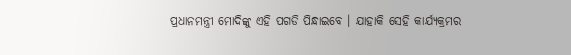ପ୍ରଧାନମନ୍ତ୍ରୀ ମୋଦିଙ୍କୁ ଏହି ପଗଡି ପିନ୍ଧାଇବେ । ଯାହାକି ସେହି କାର୍ଯ୍ୟକ୍ରମର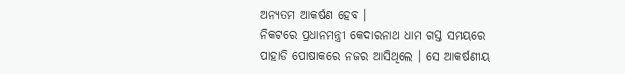ଅନ୍ୟତମ ଆକର୍ଷଣ ହେବ ।
ନିକଟରେ ପ୍ରଧାନମନ୍ତ୍ରୀ କେଦାରନାଥ ଧାମ ଗସ୍ତ ସମୟରେ ପାହାଡି ପୋଷାକରେ ନଜର ଆସିଥିଲେ । ସେ ଆକର୍ଷଣୀୟ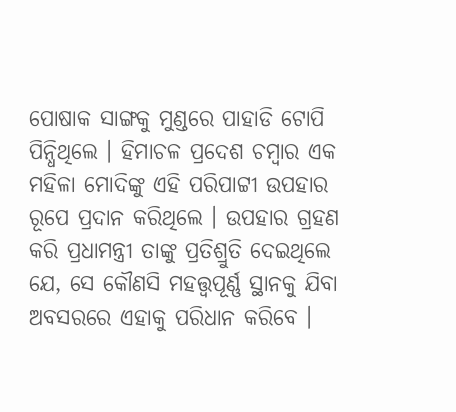ପୋଷାକ ସାଙ୍ଗକୁ ମୁଣ୍ଡରେ ପାହାଡି ଟୋପି ପିନ୍ଧିଥିଲେ । ହିମାଚଳ ପ୍ରଦେଶ ଚମ୍ବାର ଏକ ମହିଳା ମୋଦିଙ୍କୁ ଏହି ପରିପାଟ୍ଟୀ ଉପହାର ରୂପେ ପ୍ରଦାନ କରିଥିଲେ । ଉପହାର ଗ୍ରହଣ କରି ପ୍ରଧାମନ୍ତ୍ରୀ ତାଙ୍କୁ ପ୍ରତିଶ୍ରୁତି ଦେଇଥିଲେ ଯେ, ସେ କୌଣସି ମହତ୍ତ୍ବପୂର୍ଣ୍ଣ ସ୍ଥାନକୁ ଯିବା ଅବସରରେ ଏହାକୁ ପରିଧାନ କରିବେ ।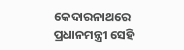କେଦାରନାଥରେ ପ୍ରଧାନମନ୍ତ୍ରୀ ସେହି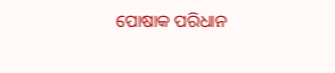ପୋଷାକ ପରିଧାନ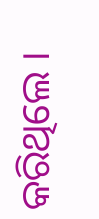କରିଥିଲେ ।